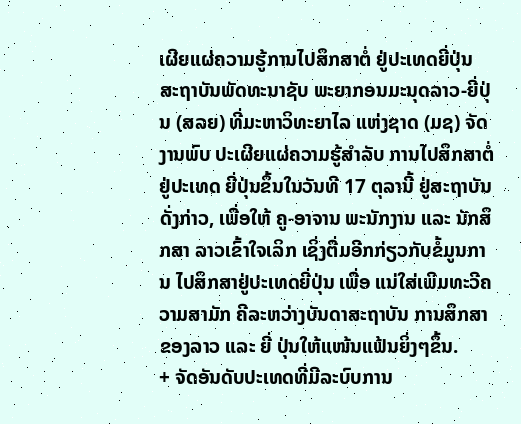ເຜີຍແຜ່ຄວາມຮູ້ການໄປສຶກສາຕໍ່ ຢູ່ປະເທດຍີ່ປຸ່ນ
ສະຖາບັນພັດທະນາຊັບ ພະຍາກອນມະນຸດລາວ-ຍີ່ປຸ່ນ (ສລຍ) ທີ່ມະຫາວິທະຍາໄລ ແຫ່ງຊາດ (ມຊ) ຈັດງານພົບ ປະເຜີຍແຜ່ຄວາມຮູ້ສໍາລັບ ການໄປສຶກສາຕໍ່ຢູ່ປະເທດ ຍີ່ປຸ່ນຂຶ້ນໃນວັນທີ 17 ຕຸລານີ້ ຢູ່ສະຖາບັນດັ່ງກ່າວ, ເພື່ອໃຫ້ ຄູ-ອາຈານ ພະນັກງານ ແລະ ນັກສຶກສາ ລາວເຂົ້າໃຈເລິກ ເຊິ່ງຕື່ມອີກກ່ຽວກັບຂໍ້ມູນການ ໄປສຶກສາຢູ່ປະເທດຍີ່ປຸ່ນ ເພື່ອ ແນ່ໃສ່ເພີມທະວີຄວາມສາມັກ ຄີລະຫວ່າງບັນດາສະຖາບັນ ການສຶກສາຂອງລາວ ແລະ ຍີ່ ປຸ່ນໃຫ້ແໜ້ນແຟ້ນຍິ່ງໆຂຶ້ນ.
+ ຈັດອັນດັບປະເທດທີ່ມີລະບົບການ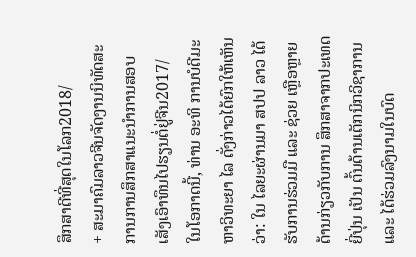ສຶກສາດີທີ່ສຸດໃນໂລກ2018/
+ ສະມາຄົມລາວຈີນຈັດງານນິທັດສະການການສຶກສາແນະນຳການສອບເສັງເອົາທຶນໄປຮຽນຕໍ່ຢູ່ຈີນ2017/
ໃນໂອກາດນີ້, ທ່ານ ອະທິ ການບໍດີມະຫາວິທະຍາ ໄລ ດັ່ງກ່າວໄດ້ຍົກໃຫ້ເຫັນວ່າ: ໃນ ໄລຍະຜ່ານມາ ສປປ ລາວ ໄດ້ ຮັບການຮ່ວມມື ແລະ ຊ່ວຍ ເຫຼືອຫຼາຍດ້ານກ່ຽວກັບການ ສຶກສາຈາກປະເທດຍີ່ປຸ່ນ ເປັນ ຕົ້ນດ້ານເຕັກນິກວິຊາການ ແລະ ໄດ້ຮ່ວມລົງນາມໃນບົດ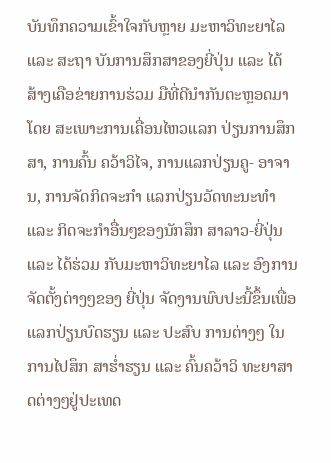ບັນທຶກຄວາມເຂົ້າໃຈກັບຫຼາຍ ມະຫາວິທະຍາໄລ ແລະ ສະຖາ ບັນການສຶກສາຂອງຍີ່ປຸ່ນ ແລະ ໄດ້ສ້າງເຄືອຂ່າຍການຮ່ວມ ມືທີ່ດີນໍາກັນຕະຫຼອດມາ ໂດຍ ສະເພາະການເຄື່ອນໄຫວແລກ ປ່ຽນການສຶກສາ, ການຄົ້ນ ຄວ້າວິໄຈ, ການແລກປ່ຽນຄູ- ອາຈານ, ການຈັດກິດຈະກໍາ ແລກປ່ຽນວັດທະນະທໍາ ແລະ ກິດຈະກໍາອື່ນໆຂອງນັກສຶກ ສາລາວ-ຍີ່ປຸ່ນ ແລະ ໄດ້ຮ່ວມ ກັບມະຫາວິທະຍາໄລ ແລະ ອົງການຈັດຕັ້ງຕ່າງໆຂອງ ຍີ່ປຸ່ນ ຈັດງານພົບປະນີ້ຂຶ້ນເພື່ອ ແລກປ່ຽນບົດຮຽນ ແລະ ປະສົບ ການຕ່າງໆ ໃນການໄປສຶກ ສາຮ່ຳຮຽນ ແລະ ຄົ້ນຄວ້າວິ ທະຍາສາດຕ່າງໆຢູ່ປະເທດ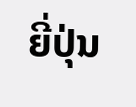ຍີ່ປຸ່ນ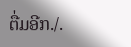ຕື່ມອີກ./.